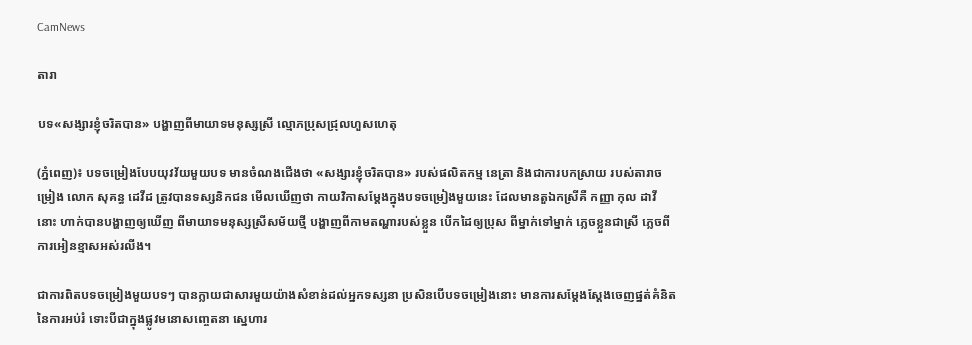CamNews

តារា

បទ«សង្សារខ្ញុំចរិតបាន» បង្ហាញពីមាយាទមនុស្សស្រី ល្មោភប្រុសជ្រុលហួសហេតុ

(ភ្នំពេញ)៖ បទចម្រៀងបែបយុវវ័យមួយបទ មានចំណងជើងថា «សង្សារខ្ញុំចរិតបាន» របស់ផលិតកម្ម នេត្រា និងជាការបកស្រាយ របស់តារាចម្រៀង លោក សុគន្ធ ដេវីដ ត្រូវបានទស្សនិកជន មើលឃើញថា កាយវិកាសម្ដែងក្នុងបទចម្រៀងមួយនេះ ដែលមានតួឯកស្រីគឺ កញ្ញា កុល ដាវី នោះ ហាក់បានបង្ហាញឲ្យឃើញ ពីមាយាទមនុស្សស្រីសម័យថ្មី បង្ហាញពីកាមតណ្ហារបស់ខ្លួន បើកដៃឲ្យប្រុស ពីម្នាក់ទៅម្នាក់ ភ្លេចខ្លួនជាស្រី ភ្លេចពីការអៀនខ្មាសអស់រលីង។

ជាការពិតបទចម្រៀងមួយបទៗ បានក្លាយជាសារមួយយ៉ាងសំខាន់ដល់អ្នកទស្សនា ប្រសិនបើបទចម្រៀងនោះ មានការសម្ដែងស្ដែងចេញផ្នត់គំនិត នៃការអប់រំ ទោះបីជាក្នុងផ្លូវមនោសញ្ចេតនា ស្នេហារ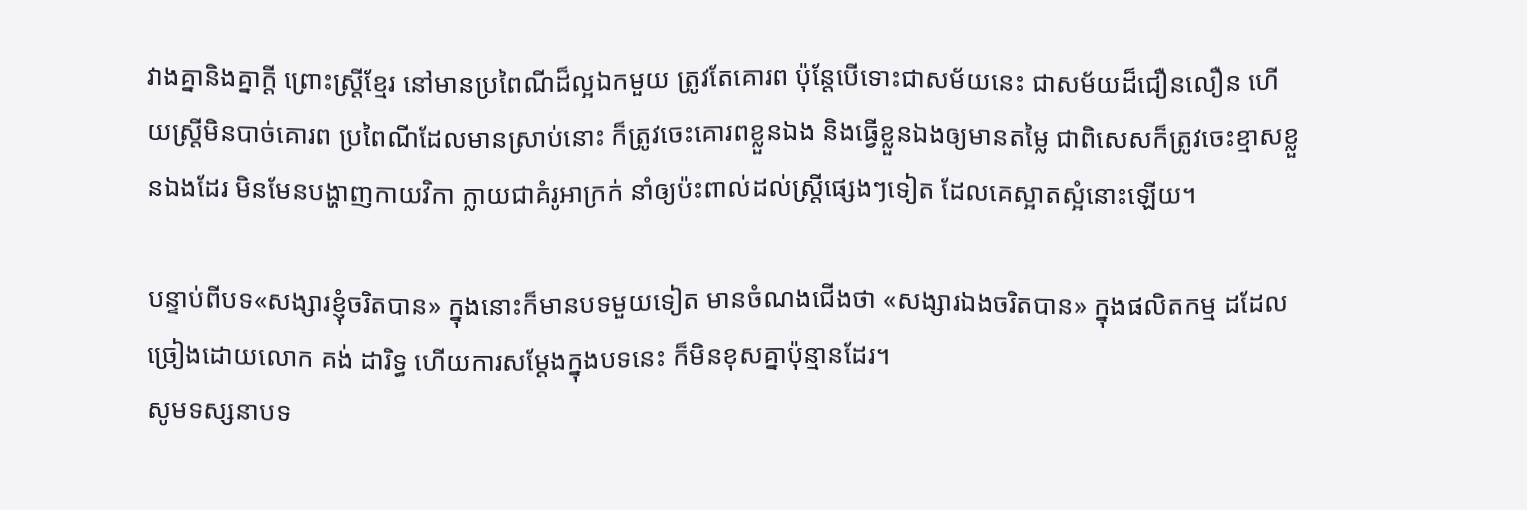វាងគ្នានិងគ្នាក្ដី ព្រោះស្រ្តីខ្មែរ នៅមានប្រពៃណីដ៏ល្អឯកមួយ ត្រូវតែគោរព ប៉ុន្តែបើទោះជាសម័យនេះ ជាសម័យដ៏ជឿនលឿន ហើយស្រ្តីមិនបាច់គោរព ប្រពៃណីដែលមានស្រាប់នោះ ក៏ត្រូវចេះគោរពខ្លួនឯង និងធ្វើខ្លួនឯងឲ្យមានតម្លៃ ជាពិសេសក៏ត្រូវចេះខ្មាសខ្លួនឯងដែរ មិនមែនបង្ហាញកាយវិកា ក្លាយជាគំរូអាក្រក់ នាំឲ្យប៉ះពាល់ដល់ស្រ្តីផ្សេងៗទៀត ដែលគេស្អាតស្អំនោះឡើយ។

បន្ទាប់ពីបទ«សង្សារខ្ញុំចរិតបាន» ក្នុងនោះក៏មានបទមួយទៀត មានចំណងជើងថា «សង្សារឯងចរិតបាន» ក្នុងផលិតកម្ម ដដែល ច្រៀងដោយលោក គង់ ដារិទ្ធ ហើយការសម្ដែងក្នុងបទនេះ ក៏មិនខុសគ្នាប៉ុន្មានដែរ។
សូមទស្សនាបទ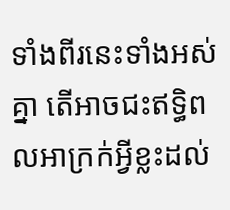ទាំងពីរនេះទាំងអស់គ្នា តើអាចជះឥទ្ធិពលអាក្រក់អ្វីខ្លះដល់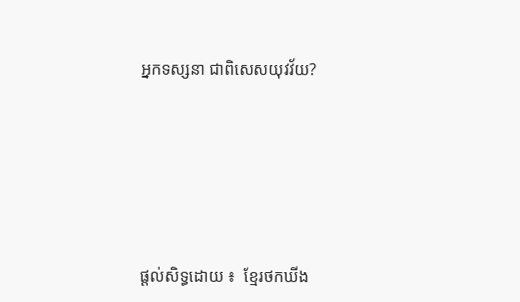អ្នកទស្សនា ជាពិសេសយុវវ័យ?








ផ្តល់សិទ្ធដោយ ៖  ខ្មែរថកឃីង